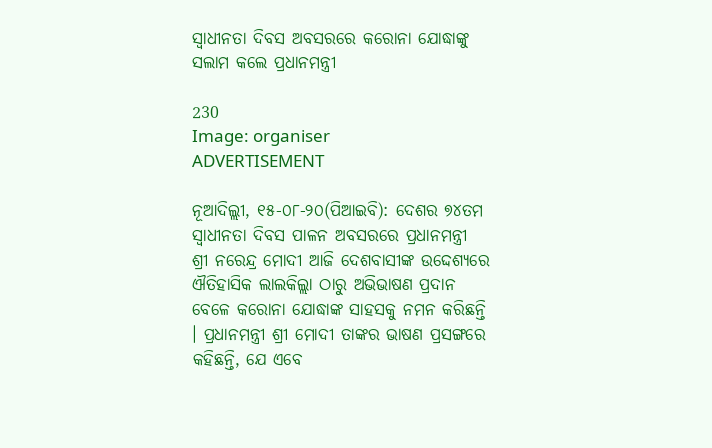ସ୍ୱାଧୀନତା ଦିବସ ଅବସରରେ କରୋନା ଯୋଦ୍ଧାଙ୍କୁ ସଲାମ କଲେ ପ୍ରଧାନମନ୍ତ୍ରୀ

230
Image: organiser
ADVERTISEMENT

ନୂଆଦିଲ୍ଲୀ, ୧୫-୦୮-୨୦(ପିଆଇବି): ଦେଶର ୭୪ତମ ସ୍ୱାଧୀନତା ଦିବସ ପାଳନ ଅବସରରେ ପ୍ରଧାନମନ୍ତ୍ରୀ ଶ୍ରୀ ନରେନ୍ଦ୍ର ମୋଦୀ ଆଜି ଦେଶବାସୀଙ୍କ ଉଦ୍ଦେଶ୍ୟରେ ଐତିହାସିକ ଲାଲକିଲ୍ଲା ଠାରୁ ଅଭିଭାଷଣ ପ୍ରଦାନ ବେଳେ କରୋନା ଯୋଦ୍ଧାଙ୍କ ସାହସକୁ ନମନ କରିଛନ୍ତି । ପ୍ରଧାନମନ୍ତ୍ରୀ ଶ୍ରୀ ମୋଦୀ ତାଙ୍କର ଭାଷଣ ପ୍ରସଙ୍ଗରେ କହିଛନ୍ତି, ଯେ ଏବେ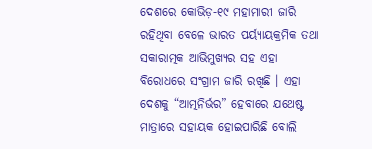ଦେଶରେ କୋଭିଡ଼-୧୯ ମହାମାରୀ ଜାରି ରହିଥିବା ବେଳେ ଭାରତ ପର୍ୟ୍ୟାୟକ୍ରମିକ ତଥା ସକାରାତ୍ମକ ଆଭିମୁଖ୍ୟର ସହ ଏହା ବିରୋଧରେ ସଂଗ୍ରାମ ଜାରି ରଖିଛି । ଏହା ଦେଶକୁ “ଆତ୍ମନିର୍ଭର” ହେବାରେ ଯଥେଷ୍ଟ ମାତ୍ରାରେ ସହାୟକ ହୋଇପାରିଛି ବୋଲି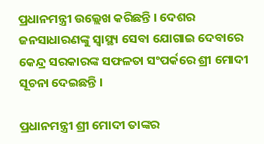ପ୍ରଧାନମନ୍ତ୍ରୀ ଉଲ୍ଲେଖ କରିଛନ୍ତି । ଦେଶର ଜନସାଧାରଣଙ୍କୁ ସ୍ୱାସ୍ଥ୍ୟ ସେବା ଯୋଗାଇ ଦେବାରେ କେନ୍ଦ୍ର ସରକାରଙ୍କ ସଫଳତା ସଂପର୍କରେ ଶ୍ରୀ ମୋଦୀ ସୂଚନା ଦେଇଛନ୍ତି ।

ପ୍ରଧାନମନ୍ତ୍ରୀ ଶ୍ରୀ ମୋଦୀ ତାଙ୍କର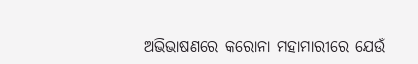ଅଭିଭାଷଣରେ କରୋନା ମହାମାରୀରେ ଯେଉଁ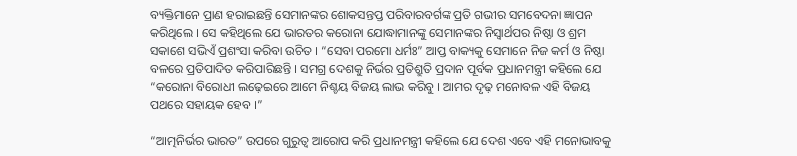ବ୍ୟକ୍ତିମାନେ ପ୍ରାଣ ହରାଇଛନ୍ତି ସେମାନଙ୍କର ଶୋକସନ୍ତପ୍ତ ପରିବାରବର୍ଗଙ୍କ ପ୍ରତି ଗଭୀର ସମବେଦନା ଜ୍ଞାପନ କରିଥିଲେ । ସେ କହିଥିଲେ ଯେ ଭାରତର କରୋନା ଯୋଦ୍ଧାମାନଙ୍କୁ ସେମାନଙ୍କର ନିସ୍ୱାର୍ଥପର ନିଷ୍ଠା ଓ ଶ୍ରମ ସକାଶେ ସଭିଏଁ ପ୍ରଶଂସା କରିବା ଉଚିତ । “ସେବା ପରମୋ ଧର୍ମଃ” ଆପ୍ତ ବାକ୍ୟକୁ ସେମାନେ ନିଜ କର୍ମ ଓ ନିଷ୍ଠା ବଳରେ ପ୍ରତିପାଦିତ କରିପାରିଛନ୍ତି । ସମଗ୍ର ଦେଶକୁ ନିର୍ଭର ପ୍ରତିଶ୍ରୁତି ପ୍ରଦାନ ପୂର୍ବକ ପ୍ରଧାନମନ୍ତ୍ରୀ କହିଲେ ଯେ “କରୋନା ବିରୋଧୀ ଲଢ଼େଇରେ ଆମେ ନିଶ୍ଚୟ ବିଜୟ ଲାଭ କରିବୁ । ଆମର ଦୃଢ଼ ମନୋବଳ ଏହି ବିଜୟ ପଥରେ ସହାୟକ ହେବ ।”

“ଆତ୍ମନିର୍ଭର ଭାରତ” ଉପରେ ଗୁରୁତ୍ୱ ଆରୋପ କରି ପ୍ରଧାନମନ୍ତ୍ରୀ କହିଲେ ଯେ ଦେଶ ଏବେ ଏହି ମନୋଭାବକୁ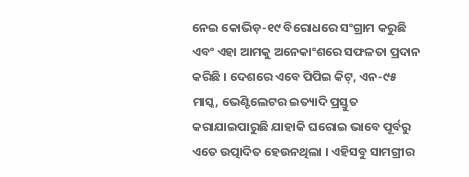ନେଇ କୋଭିଡ଼-୧୯ ବିରୋଧରେ ସଂଗ୍ରାମ କରୁଛି ଏବଂ ଏହା ଆମକୁ ଅନେକାଂଶରେ ସଫଳତା ପ୍ରଦାନ କରିଛି । ଦେଶରେ ଏବେ ପିପିଇ କିଟ୍‌, ଏନ-୯୫ ମାସ୍କ, ଭେଣ୍ଟିଲେଟର ଇତ୍ୟାଦି ପ୍ରସ୍ତୁତ କରାଯାଇପାରୁଛି ଯାହାକି ଘରୋଇ ଭାବେ ପୂର୍ବରୁ ଏତେ ଉତ୍ପାଦିତ ହେଉନଥିଲା । ଏହିସବୁ ସାମଗ୍ରୀର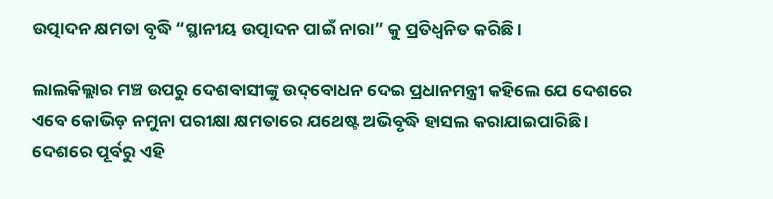ଉତ୍ପାଦନ କ୍ଷମତା ବୃଦ୍ଧି “ସ୍ଥାନୀୟ ଉତ୍ପାଦନ ପାଇଁ ନାରା” କୁ ପ୍ରତିଧ୍ୱନିତ କରିଛି ।

ଲାଲକିଲ୍ଲାର ମଞ୍ଚ ଉପରୁ ଦେଶବାସୀଙ୍କୁ ଉଦ୍‌ବୋଧନ ଦେଇ ପ୍ରଧାନମନ୍ତ୍ରୀ କହିଲେ ଯେ ଦେଶରେ ଏବେ କୋଭିଡ଼ ନମୁନା ପରୀକ୍ଷା କ୍ଷମତାରେ ଯଥେଷ୍ଟ ଅଭିବୃଦ୍ଧି ହାସଲ କରାଯାଇପାରିଛି । ଦେଶରେ ପୂର୍ବରୁ ଏହି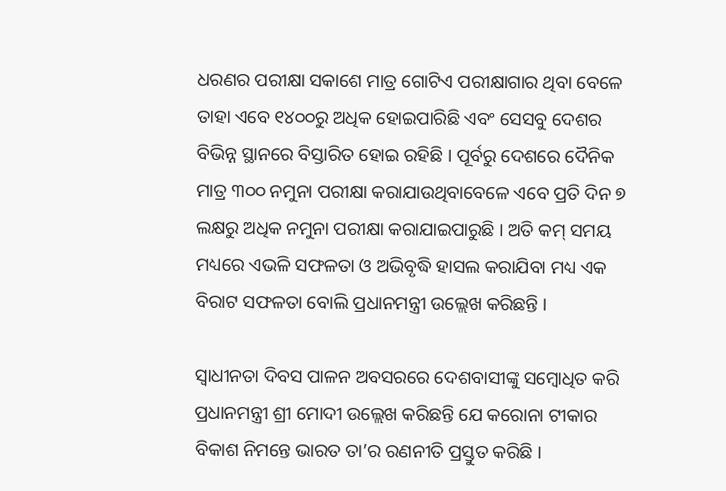ଧରଣର ପରୀକ୍ଷା ସକାଶେ ମାତ୍ର ଗୋଟିଏ ପରୀକ୍ଷାଗାର ଥିବା ବେଳେ ତାହା ଏବେ ୧୪୦୦ରୁ ଅଧିକ ହୋଇପାରିଛି ଏବଂ ସେସବୁ ଦେଶର ବିଭିନ୍ନ ସ୍ଥାନରେ ବିସ୍ତାରିତ ହୋଇ ରହିଛି । ପୂର୍ବରୁ ଦେଶରେ ଦୈନିକ ମାତ୍ର ୩୦୦ ନମୁନା ପରୀକ୍ଷା କରାଯାଉଥିବାବେଳେ ଏବେ ପ୍ରତି ଦିନ ୭ ଲକ୍ଷରୁ ଅଧିକ ନମୁନା ପରୀକ୍ଷା କରାଯାଇପାରୁଛି । ଅତି କମ୍‌ ସମୟ ମଧ୍ୟରେ ଏଭଳି ସଫଳତା ଓ ଅଭିବୃଦ୍ଧି ହାସଲ କରାଯିବା ମଧ୍ୟ ଏକ ବିରାଟ ସଫଳତା ବୋଲି ପ୍ରଧାନମନ୍ତ୍ରୀ ଉଲ୍ଲେଖ କରିଛନ୍ତି ।

ସ୍ୱାଧୀନତା ଦିବସ ପାଳନ ଅବସରରେ ଦେଶବାସୀଙ୍କୁ ସମ୍ବୋଧିତ କରି ପ୍ରଧାନମନ୍ତ୍ରୀ ଶ୍ରୀ ମୋଦୀ ଉଲ୍ଲେଖ କରିଛନ୍ତି ଯେ କରୋନା ଟୀକାର ବିକାଶ ନିମନ୍ତେ ଭାରତ ତା’ର ରଣନୀତି ପ୍ରସ୍ତୁତ କରିଛି ।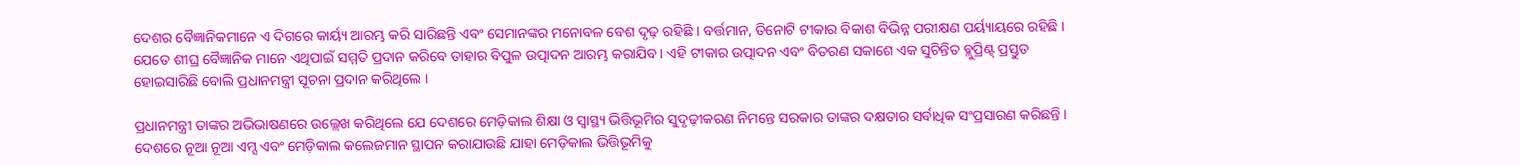ଦେଶର ବୈଜ୍ଞାନିକମାନେ ଏ ଦିଗରେ କାର୍ୟ୍ୟ ଆରମ୍ଭ କରି ସାରିଛନ୍ତି ଏବଂ ସେମାନଙ୍କର ମନୋବଳ ବେଶ ଦୃଢ଼ ରହିଛି । ବର୍ତ୍ତମାନ, ତିନୋଟି ଟୀକାର ବିକାଶ ବିଭିନ୍ନ ପରୀକ୍ଷଣ ପର୍ୟ୍ୟାୟରେ ରହିଛି । ଯେତେ ଶୀଘ୍ର ବୈଜ୍ଞାନିକ ମାନେ ଏଥିପାଇଁ ସମ୍ମତି ପ୍ରଦାନ କରିବେ ତାହାର ବିପୁଳ ଉତ୍ପାଦନ ଆରମ୍ଭ କରାଯିବ । ଏହି ଟୀକାର ଉତ୍ପାଦନ ଏବଂ ବିତରଣ ସକାଶେ ଏକ ସୁଚିନ୍ତିତ ବ୍ଲୁପ୍ରିଣ୍ଟ୍‌ ପ୍ରସ୍ତୁତ ହୋଇସାରିଛି ବୋଲି ପ୍ରଧାନମନ୍ତ୍ରୀ ସୂଚନା ପ୍ରଦାନ କରିଥିଲେ ।

ପ୍ରଧାନମନ୍ତ୍ରୀ ତାଙ୍କର ଅଭିଭାଷଣରେ ଉଲ୍ଲେଖ କରିଥିଲେ ଯେ ଦେଶରେ ମେଡ଼ିକାଲ ଶିକ୍ଷା ଓ ସ୍ୱାସ୍ଥ୍ୟ ଭିତ୍ତିଭୂମିର ସୁଦୃଢ଼ୀକରଣ ନିମନ୍ତେ ସରକାର ତାଙ୍କର ଦକ୍ଷତାର ସର୍ବାଧିକ ସଂପ୍ରସାରଣ କରିଛନ୍ତି । ଦେଶରେ ନୂଆ ନୂଆ ଏମ୍ସ ଏବଂ ମେଡ଼ିକାଲ କଲେଜମାନ ସ୍ଥାପନ କରାଯାଉଛି ଯାହା ମେଡ଼ିକାଲ ଭିତ୍ତିଭୂମିକୁ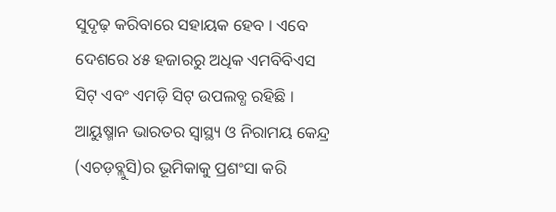ସୁଦୃଢ଼ କରିବାରେ ସହାୟକ ହେବ । ଏବେ ଦେଶରେ ୪୫ ହଜାରରୁ ଅଧିକ ଏମବିବିଏସ ସିଟ୍‌ ଏବଂ ଏମଡ଼ି ସିଟ୍‌ ଉପଲବ୍ଧ ରହିଛି । ଆୟୁଷ୍ମାନ ଭାରତର ସ୍ୱାସ୍ଥ୍ୟ ଓ ନିରାମୟ କେନ୍ଦ୍ର (ଏଚଡ଼ବ୍ଲୁସି)ର ଭୂମିକାକୁ ପ୍ରଶଂସା କରି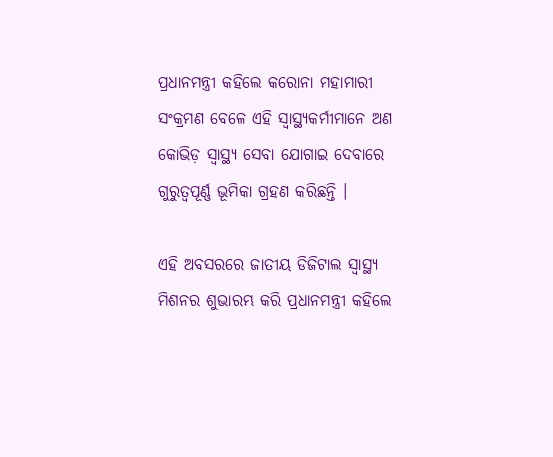ପ୍ରଧାନମନ୍ତ୍ରୀ କହିଲେ କରୋନା ମହାମାରୀ ସଂକ୍ରମଣ ବେଳେ ଏହି ସ୍ୱାସ୍ଥ୍ୟକର୍ମୀମାନେ ଅଣ କୋଭିଡ଼ ସ୍ୱାସ୍ଥ୍ୟ ସେବା ଯୋଗାଇ ଦେବାରେ ଗୁରୁତ୍ୱପୂର୍ଣ୍ଣ ଭୂମିକା ଗ୍ରହଣ କରିଛନ୍ତି ।

ଏହି ଅବସରରେ ଜାତୀୟ ଡିଜିଟାଲ ସ୍ୱାସ୍ଥ୍ୟ ମିଶନର ଶୁଭାରମ୍ଭ କରି ପ୍ରଧାନମନ୍ତ୍ରୀ କହିଲେ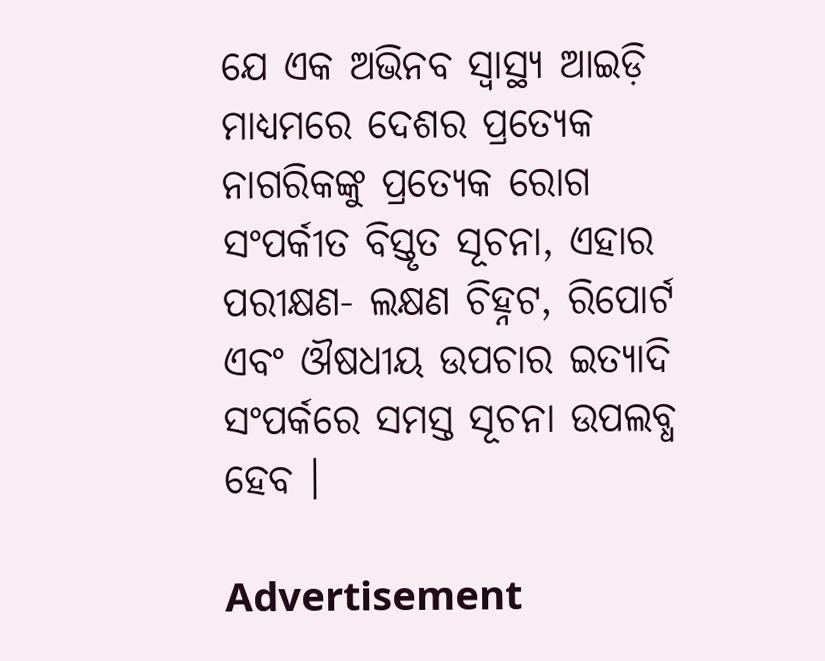ଯେ ଏକ ଅଭିନବ ସ୍ୱାସ୍ଥ୍ୟ ଆଇଡ଼ି ମାଧ୍ୟମରେ ଦେଶର ପ୍ରତ୍ୟେକ ନାଗରିକଙ୍କୁ ପ୍ରତ୍ୟେକ ରୋଗ ସଂପର୍କୀତ ବିସ୍ତୃତ ସୂଚନା, ଏହାର ପରୀକ୍ଷଣ- ଲକ୍ଷଣ ଚିହ୍ନଟ, ରିପୋର୍ଟ ଏବଂ ଔଷଧୀୟ ଉପଚାର ଇତ୍ୟାଦି ସଂପର୍କରେ ସମସ୍ତ ସୂଚନା ଉପଲବ୍ଧ ହେବ ।

Advertisement